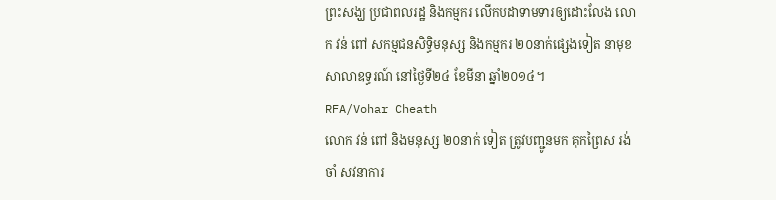ព្រះសង្ឃ ប្រជាពលរដ្ឋ និងកម្មករ លើកបដាទាមទារឲ្យដោះលែង លោក វន់ ពៅ សកម្មជនសិទ្ធិមនុស្ស និងកម្មករ ២០នាក់ផ្សេងទៀត នាមុខសាលាឧទ្ធរណ៍ នៅថ្ងៃទី២៤ ខែមីនា ឆ្នាំ២០១៤។
RFA/Vohar Cheath
លោក វន់ ពៅ និងមនុស្ស ២០នាក់ ទៀត ត្រូវបញ្ជូនមក គុកព្រៃស រង់ចាំ សវនាការ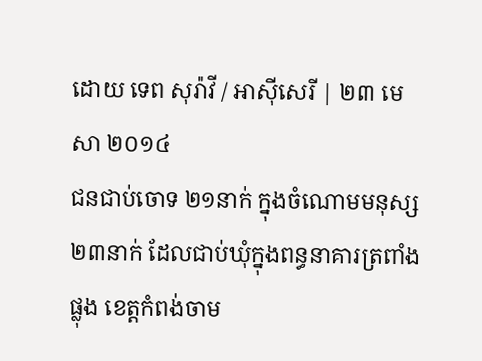ដោយ ទេព សុរ៉ាវី / អាស៊ីសេរី | ២៣ មេសា ២០១៤
ជនជាប់ចោទ ២១នាក់ ក្នុងចំណោមមនុស្ស ២៣នាក់ ដែលជាប់ឃុំក្នុងពន្ធនាគារត្រពាំងផ្លុង ខេត្តកំពង់ចាម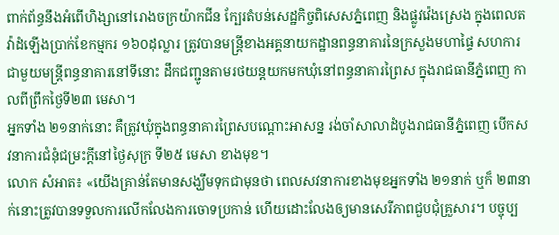ពាក់ព័ន្ធនឹងអំពើហិង្សានៅរោងចក្រយ៉ាកជីន ក្បែរតំបន់សេដ្ឋកិច្ចពិសេសភ្នំពេញ និងផ្លូវវ៉េងស្រេង ក្នុងពេលតវ៉ាដំឡើងប្រាក់ខែកម្មករ ១៦០ដុល្លារ ត្រូវបានមន្ត្រីខាងអគ្គនាយកដ្ឋានពន្ធនាគារនៃក្រសួងមហាផ្ទៃ សហការជាមួយមន្ត្រីពន្ធនាគារនៅទីនោះ ដឹកជញ្ជូនតាមរថយន្តយកមកឃុំនៅពន្ធនាគារព្រៃស ក្នុងរាជធានីភ្នំពេញ កាលពីព្រឹកថ្ងៃទី២៣ មេសា។
អ្នកទាំង ២១នាក់នោះ គឺត្រូវឃុំក្នុងពន្ធនាគារព្រៃសបណ្ដោះអាសន្ន រង់ចាំសាលាដំបូងរាជធានីភ្នំពេញ បើកសវនាការជំនុំជម្រះក្តីនៅថ្ងៃសុក្រ ទី២៥ មេសា ខាងមុខ។
លោក សំអាត៖ «យើងគ្រាន់តែមានសង្ឃឹមទុកជាមុនថា ពេលសវនាការខាងមុខអ្នកទាំង ២១នាក់ ឬក៏ ២៣នាក់នោះត្រូវបានទទួលការលើកលែងការចោទប្រកាន់ ហើយដោះលែងឲ្យមានសេរីភាពជួបជុំគ្រួសារ។ បច្ចុប្ប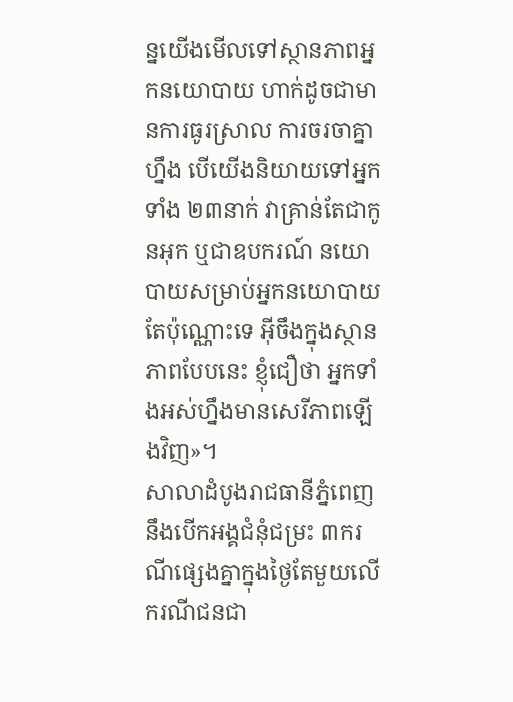ន្នយើងមើលទៅស្ថានភាពអ្នកនយោបាយ ហាក់ដូចជាមានការធូរស្រាល ការចរចាគ្នាហ្នឹង បើយើងនិយាយទៅអ្នកទាំង ២៣នាក់ វាគ្រាន់តែជាកូនអុក ឬជាឧបករណ៍ នយោបាយសម្រាប់អ្នកនយោបាយតែប៉ុណ្ណោះទេ អ៊ីចឹងក្នុងស្ថានភាពបែបនេះ ខ្ញុំជឿថា អ្នកទាំងអស់ហ្នឹងមានសេរីភាពឡើងវិញ»។
សាលាដំបូងរាជធានីភ្នំពេញ នឹងបើកអង្គជំនុំជម្រះ ៣ករណីផ្សេងគ្នាក្នុងថ្ងៃតែមួយលើករណីជនជា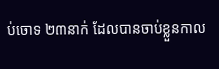ប់ចោទ ២៣នាក់ ដែលបានចាប់ខ្លួនកាល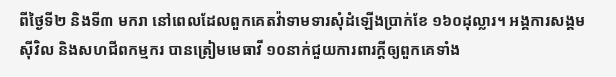ពីថ្ងៃទី២ និងទី៣ មករា នៅពេលដែលពួកគេតវ៉ាទាមទារសុំដំឡើងប្រាក់ខែ ១៦០ដុល្លារ។ អង្គការសង្គមស៊ីវិល និងសហជីពកម្មករ បានត្រៀមមេធាវី ១០នាក់ជួយការពារក្តីឲ្យពួកគេទាំង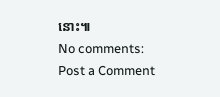នោះ៕
No comments:
Post a Comment